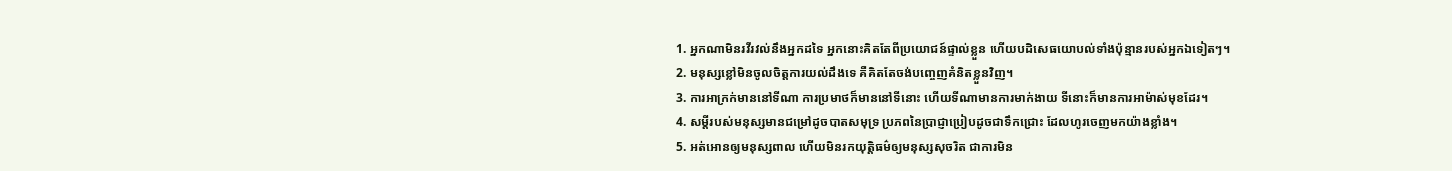1. អ្នកណាមិនរវីរវល់នឹងអ្នកដទៃ អ្នកនោះគិតតែពីប្រយោជន៍ផ្ទាល់ខ្លួន ហើយបដិសេធយោបល់ទាំងប៉ុន្មានរបស់អ្នកឯទៀតៗ។
2. មនុស្សខ្លៅមិនចូលចិត្តការយល់ដឹងទេ គឺគិតតែចង់បញ្ចេញគំនិតខ្លួនវិញ។
3. ការអាក្រក់មាននៅទីណា ការប្រមាថក៏មាននៅទីនោះ ហើយទីណាមានការមាក់ងាយ ទីនោះក៏មានការអាម៉ាស់មុខដែរ។
4. សម្ដីរបស់មនុស្សមានជម្រៅដូចបាតសមុទ្រ ប្រភពនៃប្រាជ្ញាប្រៀបដូចជាទឹកជ្រោះ ដែលហូរចេញមកយ៉ាងខ្លាំង។
5. អត់អោនឲ្យមនុស្សពាល ហើយមិនរកយុត្តិធម៌ឲ្យមនុស្សសុចរិត ជាការមិន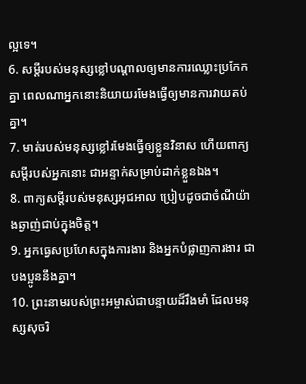ល្អទេ។
6. សម្ដីរបស់មនុស្សខ្លៅបណ្ដាលឲ្យមានការឈ្លោះប្រកែកគ្នា ពេលណាអ្នកនោះនិយាយរមែងធ្វើឲ្យមានការវាយតប់គ្នា។
7. មាត់របស់មនុស្សខ្លៅរមែងធ្វើឲ្យខ្លួនវិនាស ហើយពាក្យសម្ដីរបស់អ្នកនោះ ជាអន្ទាក់សម្រាប់ដាក់ខ្លួនឯង។
8. ពាក្យសម្ដីរបស់មនុស្សអុជអាល ប្រៀបដូចជាចំណីយ៉ាងឆ្ងាញ់ជាប់ក្នុងចិត្ត។
9. អ្នកធ្វេសប្រហែសក្នុងការងារ និងអ្នកបំផ្លាញការងារ ជាបងប្អូននឹងគ្នា។
10. ព្រះនាមរបស់ព្រះអម្ចាស់ជាបន្ទាយដ៏រឹងមាំ ដែលមនុស្សសុចរិ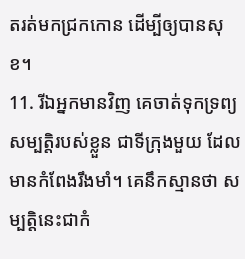តរត់មកជ្រកកោន ដើម្បីឲ្យបានសុខ។
11. រីឯអ្នកមានវិញ គេចាត់ទុកទ្រព្យសម្បត្តិរបស់ខ្លួន ជាទីក្រុងមួយ ដែលមានកំពែងរឹងមាំ។ គេនឹកស្មានថា សម្បត្តិនេះជាកំ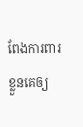ពែងការពារខ្លួនគេឲ្យ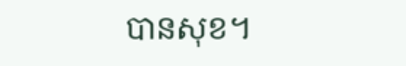បានសុខ។